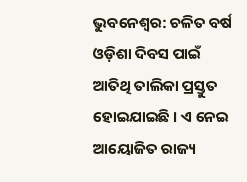ଭୁବନେଶ୍ୱର: ଚଳିତ ବର୍ଷ ଓଡ଼ିଶା ଦିବସ ପାଇଁ ଆତିଥି ତାଲିକା ପ୍ରସ୍ତୁତ ହୋଇଯାଇଛି । ଏ ନେଇ ଆୟୋଜିତ ରାଜ୍ୟ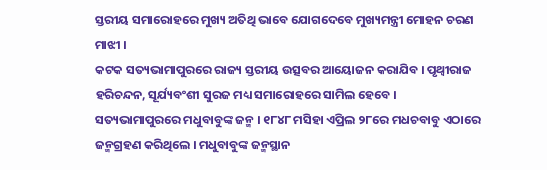ସ୍ତରୀୟ ସମାରୋହରେ ମୁଖ୍ୟ ଅତିଥି ଭାବେ ଯୋଗଦେବେ ମୁଖ୍ୟମନ୍ତ୍ରୀ ମୋହନ ଚରଣ ମାଝୀ ।
କଟକ ସତ୍ୟଭାମାପୁରରେ ରାଜ୍ୟ ସ୍ତରୀୟ ଉତ୍ସବର ଆୟୋଜନ କରାଯିବ । ପୃଥ୍ୱୀରାଜ ହରିଚନ୍ଦନ, ସୂର୍ଯ୍ୟବଂଶୀ ସୁରଜ ମଧ୍ୟ ସମାରୋହରେ ସାମିଲ ହେବେ ।
ସତ୍ୟଭାମାପୁରରେ ମଧୁବାବୁଙ୍କ ଜନ୍ମ । ୧୮୪୮ ମସିହା ଏପ୍ରିଲ ୨୮ରେ ମଧଚବାବୁ ଏଠାରେ ଜନ୍ମଗ୍ରହଣ କରିଥିଲେ । ମଧୁବାବୁଙ୍କ ଜନ୍ମସ୍ଥାନ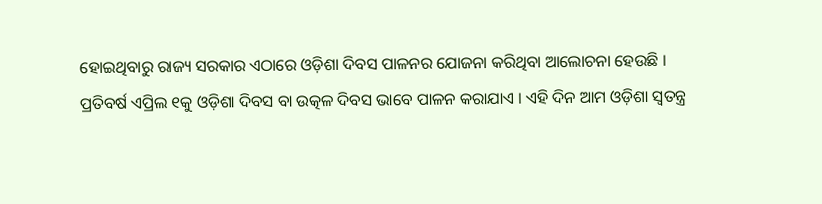ହୋଇଥିବାରୁ ରାଜ୍ୟ ସରକାର ଏଠାରେ ଓଡ଼ିଶା ଦିବସ ପାଳନର ଯୋଜନା କରିଥିବା ଆଲୋଚନା ହେଉଛି ।
ପ୍ରତିବର୍ଷ ଏପ୍ରିଲ ୧କୁ ଓଡ଼ିଶା ଦିବସ ବା ଉତ୍କଳ ଦିବସ ଭାବେ ପାଳନ କରାଯାଏ । ଏହି ଦିନ ଆମ ଓଡ଼ିଶା ସ୍ୱତନ୍ତ୍ର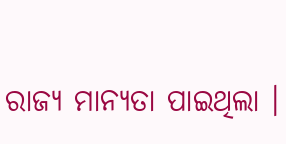ରାଜ୍ୟ ମାନ୍ୟତା ପାଇଥିଲା ।